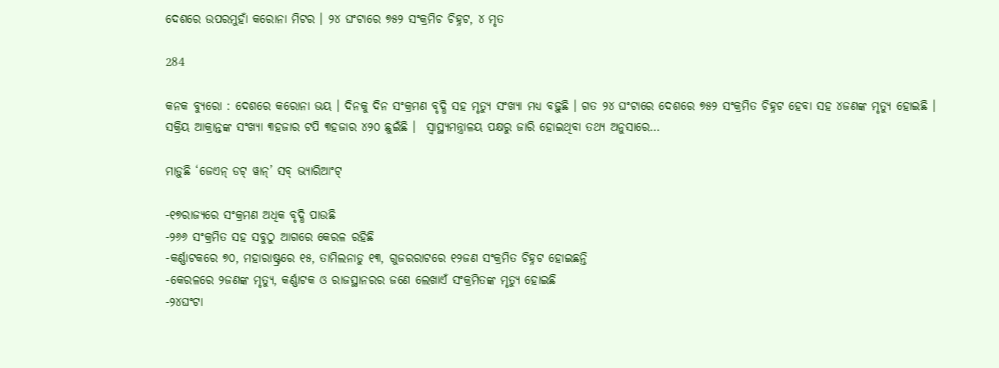ଦେଶରେ ଉପରମୁହାଁ କରୋନା ମିଟର । ୨୪ ଘଂଟାରେ ୭୫୨ ସଂକ୍ରମିଚ ଚିହ୍ନଟ, ୪ ମୃତ

284

କନକ ବ୍ୟୁରୋ : ଦେଶରେ କରୋନା ଭୟ । ଦିନକୁ ଦିନ ସଂକ୍ରମଣ ବୃଦ୍ଧି ସହ ମୃତ୍ୟୁ ସଂଖ୍ୟା ମଧ୍ୟ ବଢ଼ୁଛି । ଗତ ୨୪ ଘଂଟାରେ ଦେଶରେ ୭୫୨ ସଂକ୍ରମିତ ଚିହ୍ନଟ ହେବା ସହ ୪ଜଣଙ୍କ ମୃତ୍ୟୁ ହୋଇଛି । ସକ୍ରିୟ ଆକ୍ରାନ୍ତଙ୍କ ସଂଖ୍ୟା ୩ହଜାର ଟପି ୩ହଜାର ୪୨୦ ଛୁଇଁଛି ।  ସ୍ୱାସ୍ଥ୍ୟମନ୍ତ୍ରାଳୟ ପକ୍ଷରୁ ଜାରି ହୋଇଥିବା ତଥ୍ୟ ଅନୁସାରେ…

ମାଡ଼ୁଛି ‘ଜେଏନ୍ ଡଟ୍ ୱାନ୍’ ସବ୍ ଭ୍ୟାରିଆଂଟ୍

-୧୭ରାଜ୍ୟରେ ସଂକ୍ରମଣ ଅଧିକ ବୃଦ୍ଧି ପାଉଛି
-୨୬୬ ସଂକ୍ରମିତ ସହ ସବୁଠୁ ଆଗରେ କେରଳ ରହିଛି
-କର୍ଣ୍ଣାଟକରେ ୭୦, ମହାରାଷ୍ଟ୍ରରେ ୧୫, ତାମିଲନାଡୁ ୧୩, ଗୁଜରରାଟରେ ୧୨ଜଣ ସଂକ୍ରମିତ ଚିହ୍ନଟ ହୋଇଛନ୍ତି
-କେରଳରେ ୨ଜଣଙ୍କ ମୃତ୍ୟୁ, କର୍ଣ୍ଣାଟକ ଓ ରାଜସ୍ଥାନରର ଜଣେ ଲେଖାଏଁ ସଂକ୍ରମିତଙ୍କ ମୃତ୍ୟୁ ହୋଇଛି
-୨୪ଘଂଟା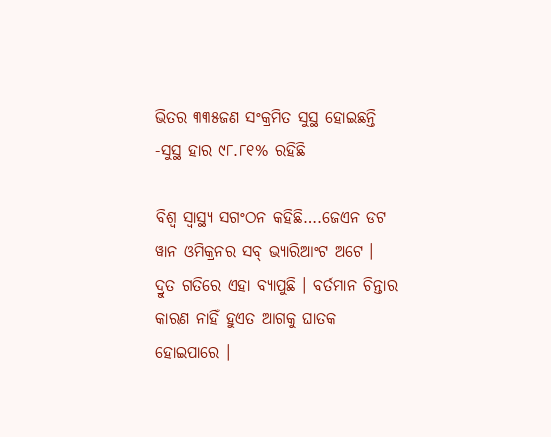ଭିତର ୩୩୫ଜଣ ସଂକ୍ରମିତ ସୁସ୍ଥ ହୋଇଛନ୍ତି
-ସୁସ୍ଥ ହାର ୯୮.୮୧% ରହିଛି

ବିଶ୍ୱ ସ୍ୱାସ୍ଥ୍ୟ ସଗଂଠନ କହିଛି….ଜେଏନ ଡଟ ୱାନ ଓମିକ୍ରନର ସବ୍ ଭ୍ୟାରିଆଂଟ ଅଟେ । ଦ୍ରୁତ ଗତିରେ ଏହା ବ୍ୟାପୁଛି । ବର୍ତମାନ ଚିନ୍ତାର କାରଣ ନାହିଁ ହୁଏତ ଆଗକୁ ଘାତକ ହୋଇପାରେ ।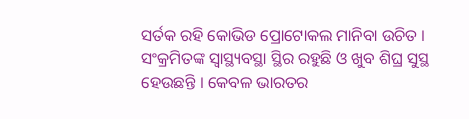ସର୍ତକ ରହି କୋଭିଡ ପ୍ରୋଟୋକଲ ମାନିବା ଉଚିତ । ସଂକ୍ରମିତଙ୍କ ସ୍ୱାସ୍ଥ୍ୟବସ୍ଥା ସ୍ଥିର ରହୁଛି ଓ ଖୁବ ଶିଘ୍ର ସୁସ୍ଥ ହେଉଛନ୍ତି । କେବଳ ଭାରତର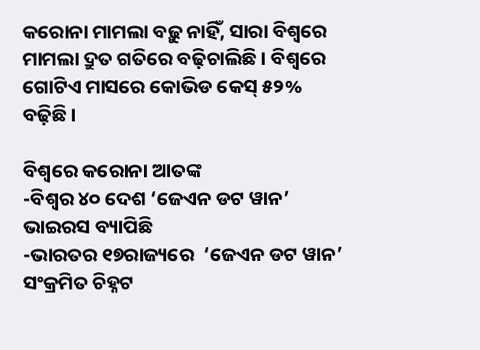କରୋନା ମାମଲା ବଢ଼ୁ ନାହିଁ, ସାରା ବିଶ୍ୱରେ ମାମଲା ଦ୍ରୁତ ଗତିରେ ବଢ଼ିଚାଲିଛି । ବିଶ୍ୱରେ ଗୋଟିଏ ମାସରେ କୋଭିଡ କେସ୍ ୫୨% ବଢ଼ିଛି ।

ବିଶ୍ୱରେ କରୋନା ଆତଙ୍କ
-ବିଶ୍ୱର ୪୦ ଦେଶ ‘ଜେଏନ ଡଟ ୱାନ’ ଭାଇରସ ବ୍ୟାପିଛି
-ଭାରତର ୧୭ରାଜ୍ୟରେ  ‘ଜେଏନ ଡଟ ୱାନ’ ସଂକ୍ରମିତ ଚିହ୍ନଟ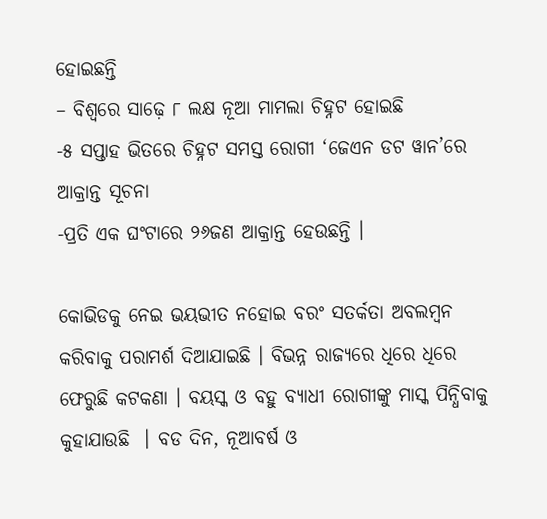ହୋଇଛନ୍ତି
– ବିଶ୍ୱରେ ସାଢ଼େ ୮ ଲକ୍ଷ ନୂଆ ମାମଲା ଚିହ୍ନଟ ହୋଇଛି
-୫ ସପ୍ତାହ ଭିତରେ ଚିହ୍ନଟ ସମସ୍ତ ରୋଗୀ ‘ଜେଏନ ଡଟ ୱାନ’ରେ ଆକ୍ରାନ୍ତ ସୂଚନା
-ପ୍ରତି ଏକ ଘଂଟାରେ ୨୬ଜଣ ଆକ୍ରାନ୍ତ ହେଉଛନ୍ତି ।

କୋଭିଡକୁ ନେଇ ଭୟଭୀତ ନହୋଇ ବରଂ ସତର୍କତା ଅବଲମ୍ବନ କରିବାକୁ ପରାମର୍ଶ ଦିଆଯାଇଛି । ବିଭନ୍ନ ରାଜ୍ୟରେ ଧିରେ ଧିରେ ଫେରୁଛି କଟକଣା । ବୟସ୍କ ଓ ବହୁ ବ୍ୟାଧୀ ରୋଗୀଙ୍କୁ ମାସ୍କ ପିନ୍ଧିବାକୁ କୁହାଯାଉଛି  । ବଡ ଦିନ, ନୂଆବର୍ଷ ଓ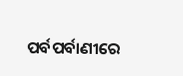ପର୍ବପର୍ବାଣୀରେ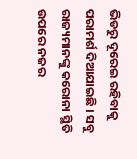ଭିଡରୁ ଦୂରେଇ ରହିବାକୁ ପରାମର୍ଶ ଦିଆଯାଇଛି । ସବୁ ରାଜ୍ୟମାନଙ୍କୁ କରୋନା ସ୍ଥିତି ଉପରେ ନଜର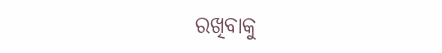ରଖିବାକୁ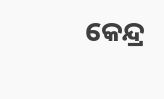କେନ୍ଦ୍ର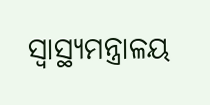ସ୍ୱାସ୍ଥ୍ୟମନ୍ତ୍ରାଳୟ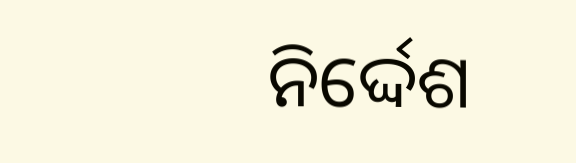ନିର୍ଦ୍ଦେଶ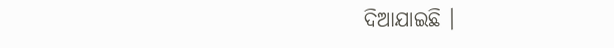ଦିଆଯାଇଛି ।